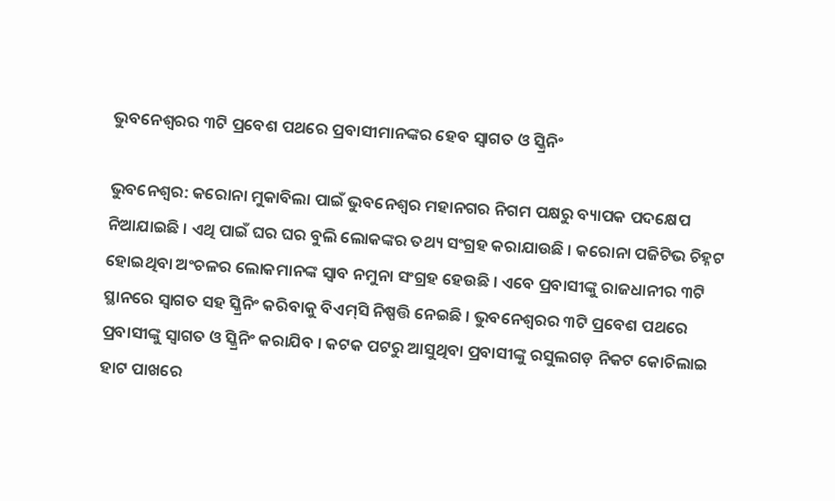ଭୁବନେଶ୍ୱରର ୩ଟି ପ୍ରବେଶ ପଥରେ ପ୍ରବାସୀମାନଙ୍କର ହେବ ସ୍ୱାଗତ ଓ ସ୍କ୍ରିନିଂ

ଭୁବନେଶ୍ୱର: କରୋନା ମୁକାବିଲା ପାଇଁ ଭୁବନେଶ୍ୱର ମହାନଗର ନିଗମ ପକ୍ଷରୁ ବ୍ୟାପକ ପଦକ୍ଷେପ ନିଆଯାଇଛି । ଏଥି ପାଇଁ ଘର ଘର ବୁଲି ଲୋକଙ୍କର ତଥ୍ୟ ସଂଗ୍ରହ କରାଯାଉଛି । କରୋନା ପଜିଟିଭ ଚିହ୍ନଟ ହୋଇଥିବା ଅଂଚଳର ଲୋକମାନଙ୍କ ସ୍ୱାବ ନମୁନା ସଂଗ୍ରହ ହେଉଛି । ଏବେ ପ୍ରବାସୀଙ୍କୁ ରାଜଧାନୀର ୩ଟି ସ୍ଥାନରେ ସ୍ୱାଗତ ସହ ସ୍କ୍ରିନିଂ କରିବାକୁ ବିଏମ୍‌ସି ନିଷ୍ପତ୍ତି ନେଇଛି । ଭୁବନେଶ୍ୱରର ୩ଟି ପ୍ରବେଶ ପଥରେ ପ୍ରବାସୀଙ୍କୁ ସ୍ୱାଗତ ଓ ସ୍କ୍ରିନିଂ କରାଯିବ । କଟକ ପଟରୁ ଆସୁଥିବା ପ୍ରବାସୀଙ୍କୁ ରସୁଲଗଡ଼ ନିକଟ କୋଚିଲାଇ ହାଟ ପାଖରେ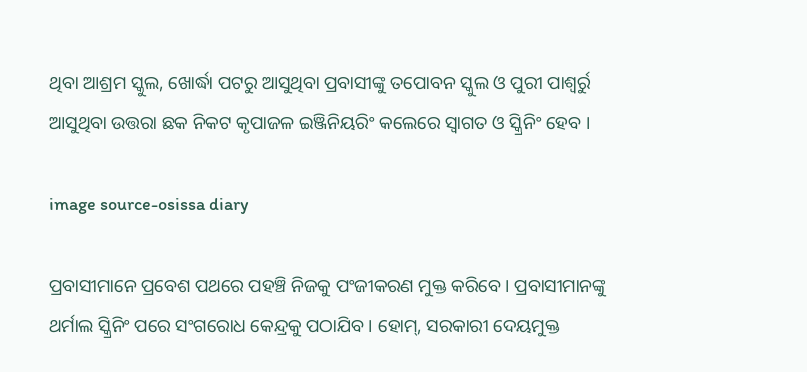ଥିବା ଆଶ୍ରମ ସ୍କୁଲ, ଖୋର୍ଦ୍ଧା ପଟରୁ ଆସୁଥିବା ପ୍ରବାସୀଙ୍କୁ ତପୋବନ ସ୍କୁଲ ଓ ପୁରୀ ପାଶ୍ୱର୍ରୁ ଆସୁଥିବା ଉତ୍ତରା ଛକ ନିକଟ କୃପାଜଳ ଇଞ୍ଜିନିୟରିଂ କଲେରେ ସ୍ୱାଗତ ଓ ସ୍କ୍ରିନିଂ ହେବ ।

image source-osissa diary

ପ୍ରବାସୀମାନେ ପ୍ରବେଶ ପଥରେ ପହଞ୍ଚି ନିଜକୁ ପଂଜୀକରଣ ମୁକ୍ତ କରିବେ । ପ୍ରବାସୀମାନଙ୍କୁ ଥର୍ମାଲ ସ୍କ୍ରିନିଂ ପରେ ସଂଗରୋଧ କେନ୍ଦ୍ରକୁ ପଠାଯିବ । ହୋମ୍‌, ସରକାରୀ ଦେୟମୁକ୍ତ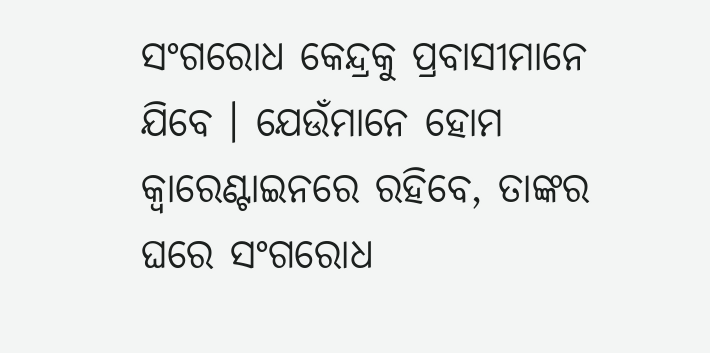ସଂଗରୋଧ କେନ୍ଦ୍ରକୁ ପ୍ରବାସୀମାନେ ଯିବେ । ଯେଉଁମାନେ ହୋମ କ୍ୱାରେଣ୍ଟାଇନରେ ରହିବେ, ତାଙ୍କର ଘରେ ସଂଗରୋଧ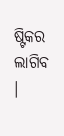ଷ୍ଟିକର ଲାଗିବ ।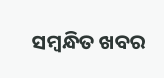ସମ୍ବନ୍ଧିତ ଖବର